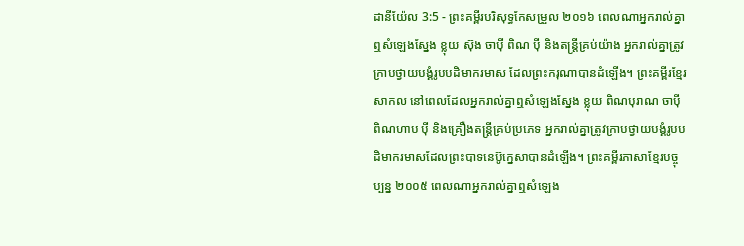ដានីយ៉ែល 3:5 - ព្រះគម្ពីរបរិសុទ្ធកែសម្រួល ២០១៦ ពេលណាអ្នករាល់គ្នាឮសំឡេងស្នែង ខ្លុយ ស៊ុង ចាប៉ី ពិណ ប៉ី និងតន្ត្រីគ្រប់យ៉ាង អ្នករាល់គ្នាត្រូវក្រាបថ្វាយបង្គំរូបបដិមាករមាស ដែលព្រះករុណាបានដំឡើង។ ព្រះគម្ពីរខ្មែរសាកល នៅពេលដែលអ្នករាល់គ្នាឮសំឡេងស្នែង ខ្លុយ ពិណបុរាណ ចាប៉ី ពិណហាប ប៉ី និងគ្រឿងតន្ត្រីគ្រប់ប្រភេទ អ្នករាល់គ្នាត្រូវក្រាបថ្វាយបង្គំរូបបដិមាករមាសដែលព្រះបាទនេប៊ូក្នេសាបានដំឡើង។ ព្រះគម្ពីរភាសាខ្មែរបច្ចុប្បន្ន ២០០៥ ពេលណាអ្នករាល់គ្នាឮសំឡេង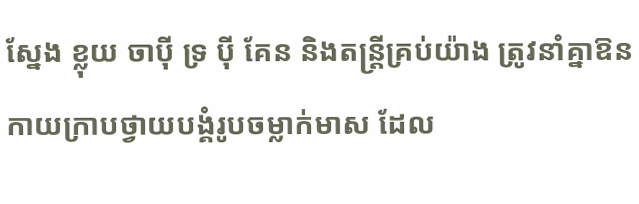ស្នែង ខ្លុយ ចាប៉ី ទ្រ ប៉ី គែន និងតន្ត្រីគ្រប់យ៉ាង ត្រូវនាំគ្នាឱនកាយក្រាបថ្វាយបង្គំរូបចម្លាក់មាស ដែល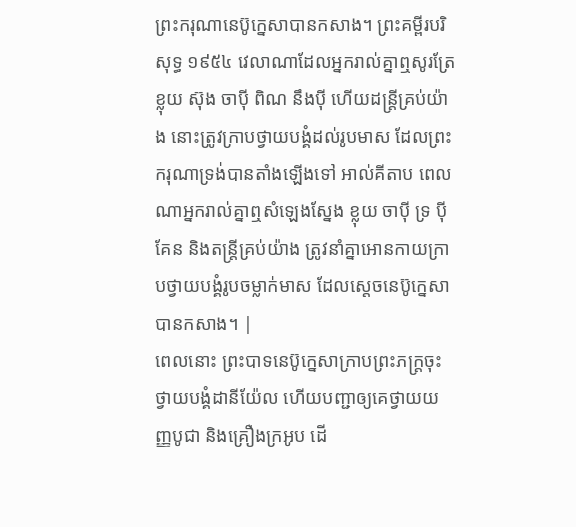ព្រះករុណានេប៊ូក្នេសាបានកសាង។ ព្រះគម្ពីរបរិសុទ្ធ ១៩៥៤ វេលាណាដែលអ្នករាល់គ្នាឮសូរត្រែ ខ្លុយ ស៊ុង ចាប៉ី ពិណ នឹងប៉ី ហើយដន្ត្រីគ្រប់យ៉ាង នោះត្រូវក្រាបថ្វាយបង្គំដល់រូបមាស ដែលព្រះករុណាទ្រង់បានតាំងឡើងទៅ អាល់គីតាប ពេលណាអ្នករាល់គ្នាឮសំឡេងស្នែង ខ្លុយ ចាប៉ី ទ្រ ប៉ី គែន និងតន្ត្រីគ្រប់យ៉ាង ត្រូវនាំគ្នាអោនកាយក្រាបថ្វាយបង្គំរូបចម្លាក់មាស ដែលស្តេចនេប៊ូក្នេសាបានកសាង។ |
ពេលនោះ ព្រះបាទនេប៊ូក្នេសាក្រាបព្រះភក្ត្រចុះ ថ្វាយបង្គំដានីយ៉ែល ហើយបញ្ជាឲ្យគេថ្វាយយញ្ញបូជា និងគ្រឿងក្រអូប ដើ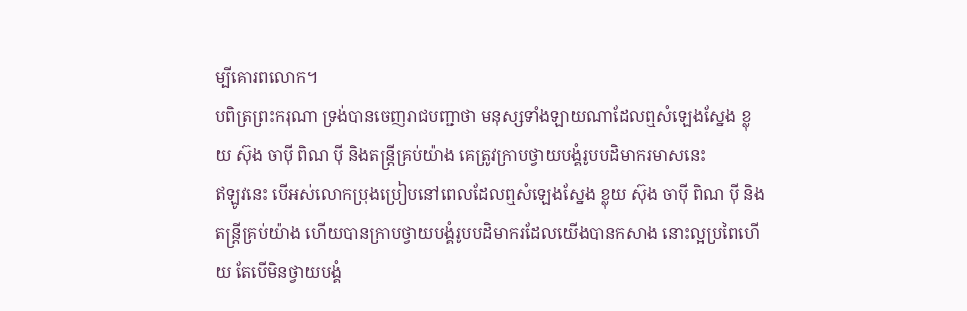ម្បីគោរពលោក។
បពិត្រព្រះករុណា ទ្រង់បានចេញរាជបញ្ជាថា មនុស្សទាំងឡាយណាដែលឮសំឡេងស្នែង ខ្លុយ ស៊ុង ចាប៉ី ពិណ ប៉ី និងតន្ត្រីគ្រប់យ៉ាង គេត្រូវក្រាបថ្វាយបង្គំរូបបដិមាករមាសនេះ
ឥឡូវនេះ បើអស់លោកប្រុងប្រៀបនៅពេលដែលឮសំឡេងស្នែង ខ្លុយ ស៊ុង ចាប៉ី ពិណ ប៉ី និងតន្ត្រីគ្រប់យ៉ាង ហើយបានក្រាបថ្វាយបង្គំរូបបដិមាករដែលយើងបានកសាង នោះល្អប្រពៃហើយ តែបើមិនថ្វាយបង្គំ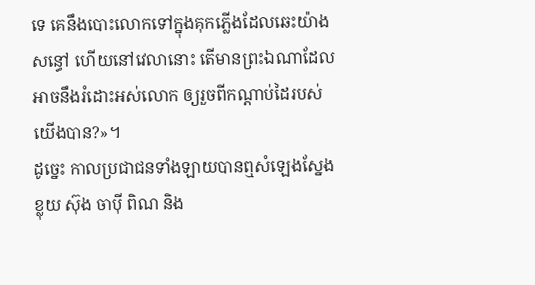ទេ គេនឹងបោះលោកទៅក្នុងគុកភ្លើងដែលឆេះយ៉ាងសន្ធៅ ហើយនៅវេលានោះ តើមានព្រះឯណាដែលអាចនឹងរំដោះអស់លោក ឲ្យរួចពីកណ្ដាប់ដៃរបស់យើងបាន?»។
ដូច្នេះ កាលប្រជាជនទាំងឡាយបានឮសំឡេងស្នែង ខ្លុយ ស៊ុង ចាប៉ី ពិណ និង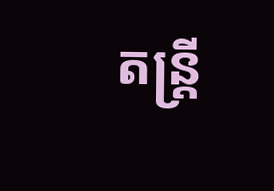តន្ត្រី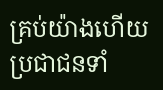គ្រប់យ៉ាងហើយ ប្រជាជនទាំ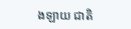ងឡាយ ជាតិ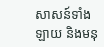សាសន៍ទាំងឡាយ និងមនុ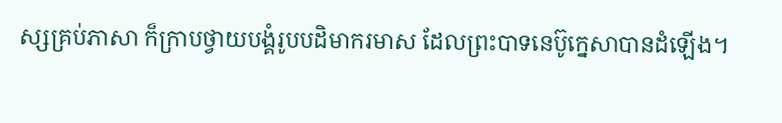ស្សគ្រប់ភាសា ក៏ក្រាបថ្វាយបង្គំរូបបដិមាករមាស ដែលព្រះបាទនេប៊ូក្នេសាបានដំឡើង។